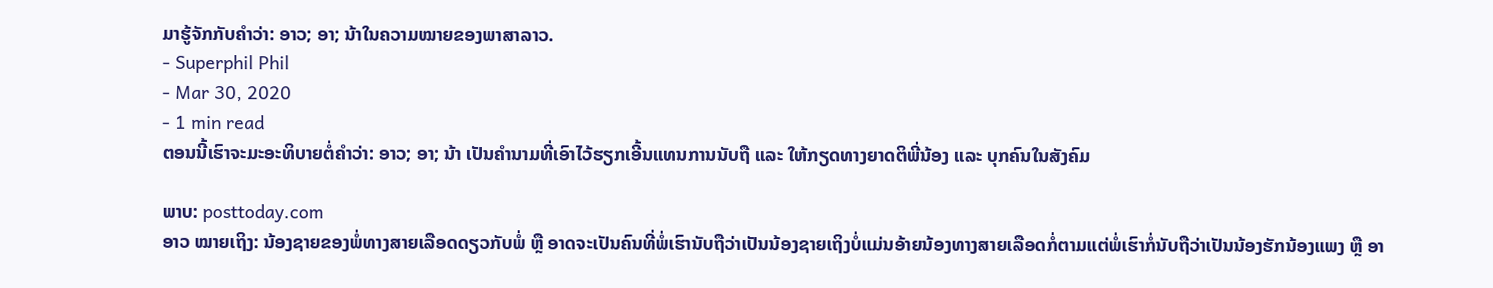ມາຮູ້ຈັກກັບຄໍາວ່າ: ອາວ; ອາ; ນ້າໃນຄວາມໝາຍຂອງພາສາລາວ.
- Superphil Phil
- Mar 30, 2020
- 1 min read
ຕອນນີ້ເຮົາຈະມະອະທິບາຍຕໍ່ຄຳວ່າ: ອາວ; ອາ; ນ້າ ເປັນຄໍານາມທີ່ເອົາໄວ້ຮຽກເອີ້ນແທນການນັບຖື ແລະ ໃຫ້ກຽດທາງຍາດຕິພີ່ນ້ອງ ແລະ ບຸກຄົນໃນສັງຄົມ

ພາບ: posttoday.com
ອາວ ໝາຍເຖິງ: ນ້ອງຊາຍຂອງພໍ່ທາງສາຍເລືອດດຽວກັບພໍ່ ຫຼື ອາດຈະເປັນຄົນທີ່ພໍ່ເຮົານັບຖືວ່າເປັນນ້ອງຊາຍເຖິງບໍ່ແມ່ນອ້າຍນ້ອງທາງສາຍເລືອດກໍ່ຕາມແຕ່ພໍ່ເຮົາກໍ່ນັບຖືວ່າເປັນນ້ອງຮັກນ້ອງແພງ ຫຼື ອາ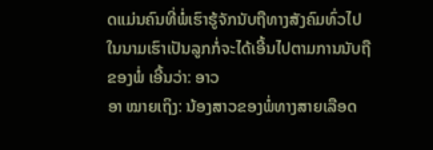ດແມ່ນຄົນທີ່ພໍ່ເຮົາຮູ້ຈັກນັບຖືທາງສັງຄົມທົ່ວໄປ ໃນນາມເຮົາເປັນລູກກໍ່ຈະໄດ້ເອີ້ນໄປຕາມການນັບຖືຂອງພໍ່ ເອີ້ນວ່າ: ອາວ
ອາ ໝາຍເຖິງ: ນ້ອງສາວຂອງພໍ່ທາງສາຍເລືອດ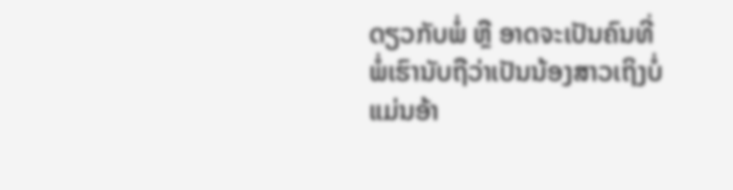ດຽວກັບພໍ່ ຫຼື ອາດຈະເປັນຄົນທີ່ພໍ່ເຮົານັບຖືວ່າເປັນນ້ອງສາວເຖິງບໍ່ແມ່ນອ້າ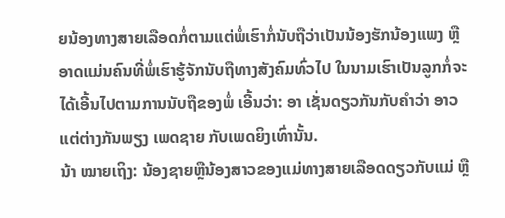ຍນ້ອງທາງສາຍເລືອດກໍ່ຕາມແຕ່ພໍ່ເຮົາກໍ່ນັບຖືວ່າເປັນນ້ອງຮັກນ້ອງແພງ ຫຼື ອາດແມ່ນຄົນທີ່ພໍ່ເຮົາຮູ້ຈັກນັບຖືທາງສັງຄົມທົ່ວໄປ ໃນນາມເຮົາເປັນລູກກໍ່ຈະໄດ້ເອີ້ນໄປຕາມການນັບຖືຂອງພໍ່ ເອີ້ນວ່າ: ອາ ເຊັ່ນດຽວກັນກັບຄໍາວ່າ ອາວ ແຕ່ຕ່າງກັນພຽງ ເພດຊາຍ ກັບເພດຍິງເທົ່ານັ້ນ.
ນ້າ ໝາຍເຖິງ: ນ້ອງຊາຍຫຼືນ້ອງສາວຂອງແມ່ທາງສາຍເລືອດດຽວກັບແມ່ ຫຼື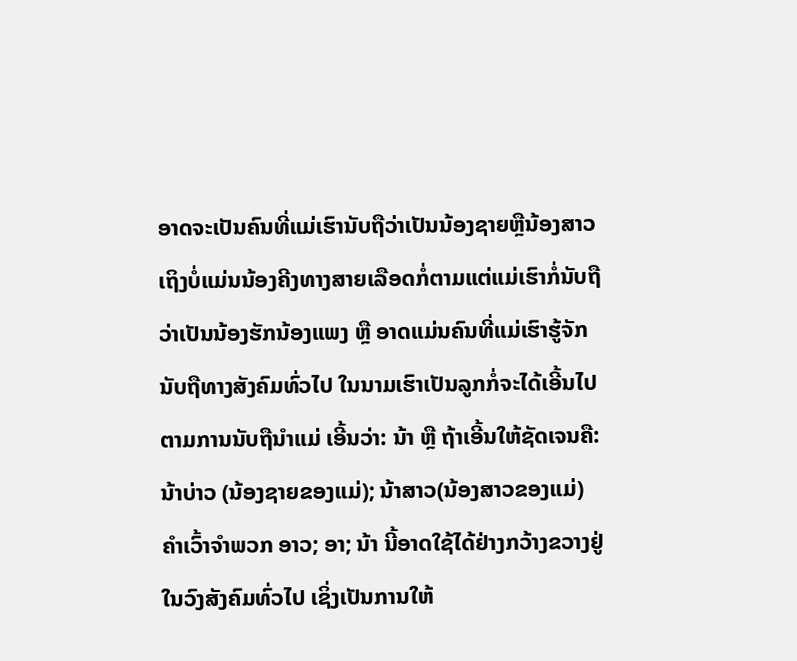ອາດຈະເປັນຄົນທີ່ແມ່ເຮົານັບຖືວ່າເປັນນ້ອງຊາຍຫຼືນ້ອງສາວເຖິງບໍ່ແມ່ນນ້ອງຄີງທາງສາຍເລືອດກໍ່ຕາມແຕ່ແມ່ເຮົາກໍ່ນັບຖືວ່າເປັນນ້ອງຮັກນ້ອງແພງ ຫຼື ອາດແມ່ນຄົນທີ່ແມ່ເຮົາຮູ້ຈັກນັບຖືທາງສັງຄົມທົ່ວໄປ ໃນນາມເຮົາເປັນລູກກໍ່ຈະໄດ້ເອີ້ນໄປຕາມການນັບຖືນໍາແມ່ ເອີ້ນວ່າ: ນ້າ ຫຼື ຖ້າເອີ້ນໃຫ້ຊັດເຈນຄື: ນ້າບ່າວ (ນ້ອງຊາຍຂອງແມ່); ນ້າສາວ(ນ້ອງສາວຂອງແມ່)
ຄຳເວົ້າຈໍາພວກ ອາວ; ອາ; ນ້າ ນີ້ອາດໃຊ້ໄດ້ຢ່າງກວ້າງຂວາງຢູ່ໃນວົງສັງຄົມທົ່ວໄປ ເຊິ່ງເປັນການໃຫ້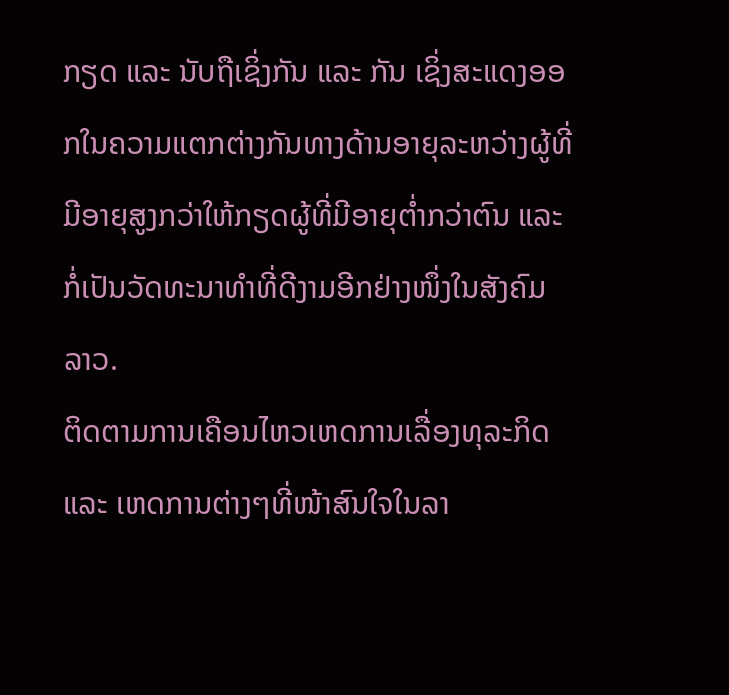ກຽດ ແລະ ນັບຖືເຊິ່ງກັນ ແລະ ກັນ ເຊິ່ງສະແດງອອກໃນຄວາມແຕກຕ່າງກັນທາງດ້ານອາຍຸລະຫວ່າງຜູ້ທີ່ມີອາຍຸສູງກວ່າໃຫ້ກຽດຜູ້ທີ່ມີອາຍຸຕໍ່າກວ່າຕົນ ແລະ ກໍ່ເປັນວັດທະນາທໍາທີ່ດີງາມອີກຢ່າງໜຶ່ງໃນສັງຄົມລາວ.
ຕິດຕາມການເຄືອນໄຫວເຫດການເລື່ອງທຸລະກິດ ແລະ ເຫດການຕ່າງໆທີ່ໜ້າສົນໃຈໃນລາ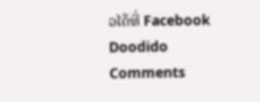ວໄດ້ທີ່ Facebook Doodido
Comments